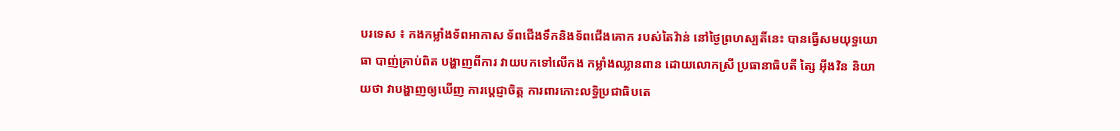បរទេស ៖ កងកម្លាំងទ័ពអាកាស ទ័ពជើងទឹកនិងទ័ពជើងគោក របស់តៃវ៉ាន់ នៅថ្ងៃព្រហស្បតិ៍នេះ បានធ្វើសមយុទ្ធយោធា បាញ់គ្រាប់ពិត បង្ហាញពីការ វាយបកទៅលើកង កម្លាំងឈ្លានពាន ដោយលោកស្រី ប្រធានាធិបតី ត្សៃ អ៊ីងវិន និយាយថា វាបង្ហាញឲ្យឃើញ ការប្តេជ្ញាចិត្ត ការពារកោះលទ្ធិប្រជាធិបតេ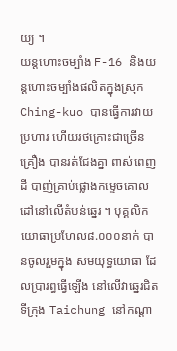យ្យ ។
យន្តហោះចម្បាំង F-16 និងយន្តហោះចម្បាំងផលិតក្នុងស្រុក Ching-kuo បានធ្វើការវាយប្រហារ ហើយរថក្រោះជាច្រើនគ្រឿង បានរត់ជែងគ្នា ពាស់ពេញដី បាញ់គ្រាប់ផ្លោងកម្ទេចគោល ដៅនៅលើតំបន់ឆ្នេរ ។ បុគ្គលិកយោធាប្រហែល៨.០០០នាក់ បានចូលរួមក្នុង សមយុទ្ធយោធា ដែលប្រារព្ធធ្វើឡើង នៅលើវាឆ្នេរជិតទីក្រុង Taichung នៅកណ្ដា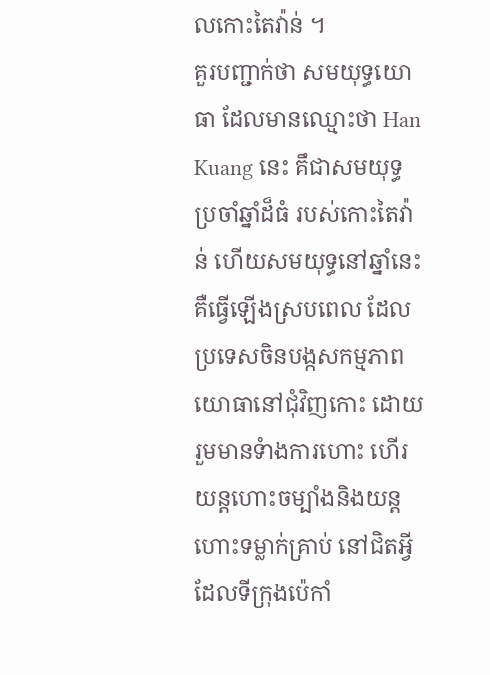លកោះតៃវ៉ាន់ ។
គួរបញ្ជាក់ថា សមយុទ្ធយោធា ដែលមានឈ្មោះថា Han Kuang នេះ គឹជាសមយុទ្ធប្រចាំឆ្នាំដ៏ធំ របស់កោះតៃវ៉ាន់ ហើយសមយុទ្ធនៅឆ្នាំនេះ គឺធ្វើឡើងស្របពេល ដែលប្រទេសចិនបង្កសកម្មភាព យោធានៅជុំវិញកោះ ដោយរួមមានទំាងការហោះ ហើរយន្តហោះចម្បាំងនិងយន្តហោះទម្លាក់គ្រាប់ នៅជិតអ្វីដែលទីក្រុងប៉េកាំ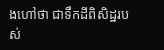ងហៅថា ជាទឹកដីពិសិដ្ឋរបស់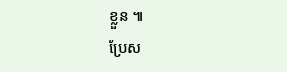ខ្លួន ៕
ប្រែស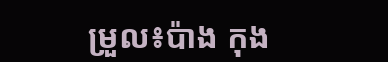ម្រួល៖ប៉ាង កុង